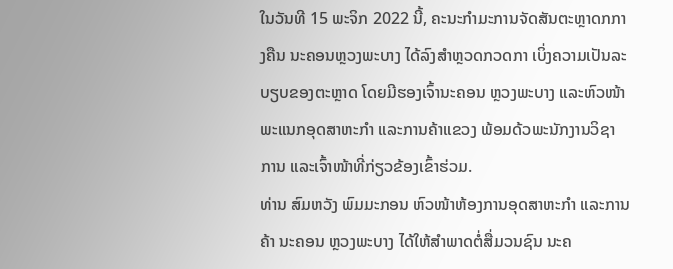ໃນວັນທີ 15 ພະຈິກ 2022 ນີ້, ຄະນະກໍາມະການຈັດສັນຕະຫຼາດກກາງຄືນ ນະຄອນຫຼວງພະບາງ ໄດ້ລົງສໍາຫຼວດກວດກາ ເບິ່ງຄວາມເປັນລະບຽບຂອງຕະຫຼາດ ໂດຍມີຮອງເຈົ້ານະຄອນ ຫຼວງພະບາງ ແລະຫົວໜ້າພະແນກອຸດສາຫະກໍາ ແລະການຄ້າແຂວງ ພ້ອມດ້ວພະນັກງານວິຊາການ ແລະເຈົ້າໜ້າທີ່ກ່ຽວຂ້ອງເຂົ້າຮ່ວມ.
ທ່ານ ສົມຫວັງ ພົມມະກອນ ຫົວໜ້າຫ້ອງການອຸດສາຫະກໍາ ແລະການຄ້າ ນະຄອນ ຫຼວງພະບາງ ໄດ້ໃຫ້ສໍາພາດຕໍ່ສື່ມວນຊົນ ນະຄ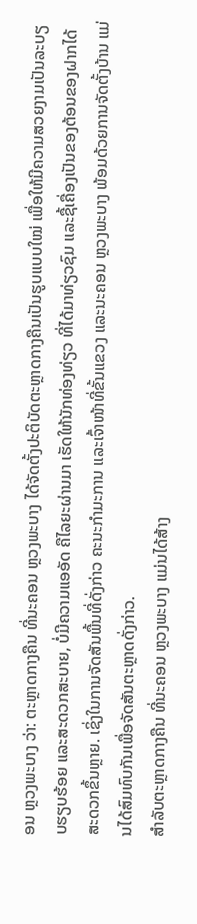ອນ ຫຼວງພະບາງ ວ່າ: ຕະຫຼາດກາງຄືນ ທີ່ນະຄອນ ຫຼວງພະບາງ ໄດ້ຈັດຕັ້ງປະຕິບັດຕະຫຼາດກາງຄືນເປັນຮູບແບບໃໝ່ ເພື່ອໃຫ້ມີຄວາມສວຍງາມເປັນລະບຽບຮຽບຮ້ອຍ ແລະສະດວກສະບາຍ, ບໍ່ມີຄວາມແອອັດ ຄືໄລຍະຜ່ານມາ ເຮັດໃຫ້ນັກທ່ອງທ່ຽວ ທີ່ໄດ້ມາທ່ຽວຊົມ ແລະຊື້ເຄື່ອງເປັນຂອງຕ້ອນຂອງຝາກໄດ້ສະດວກຂຶ້ນຫຼາຍ. ເຊິ່ງໃນການຈັດສັນພື້ນທີ່ດັ່ງກ່າວ ຄະນະກໍາມະການ ແລະເຈົ້າໜ້າທີ່ຂັ້ນແຂວງ ແລະນະຄອນ ຫຼວງພະບາງ ພ້ອມດ້ວຍການຈັດຕັ້ງບ້ານ ແມ່ນໄດ້ສົມທົບກັນເພື່ອຈັດສັນຕະຫຼາດດັ່ງກ່າວ.
ສໍາລັບຕະຫຼາດກາງຄືນ ທີ່ນະຄອນ ຫຼວງພະບາງ ແມ່ນໄດ້ສ້າງ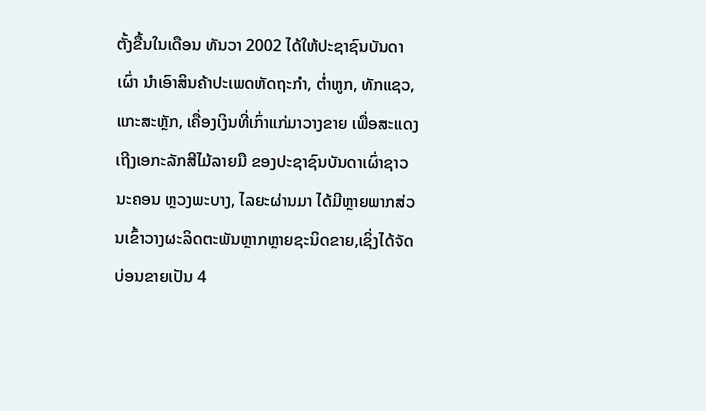ຕັ້ງຂື້ນໃນເດືອນ ທັນວາ 2002 ໄດ້ໃຫ້ປະຊາຊົນບັນດາເຜົ່າ ນໍາເອົາສິນຄ້າປະເພດຫັດຖະກໍາ, ຕໍ່າຫູກ, ທັກແຊວ, ແກະສະຫຼັກ, ເຄື່ອງເງິນທີ່ເກົ່າແກ່ມາວາງຂາຍ ເພື່ອສະແດງເຖີງເອກະລັກສີໄມ້ລາຍມື ຂອງປະຊາຊົນບັນດາເຜົ່າຊາວນະຄອນ ຫຼວງພະບາງ, ໄລຍະຜ່ານມາ ໄດ້ມີຫຼາຍພາກສ່ວນເຂົ້າວາງຜະລິດຕະພັນຫຼາກຫຼາຍຊະນິດຂາຍ,ເຊິ່ງໄດ້ຈັດບ່ອນຂາຍເປັນ 4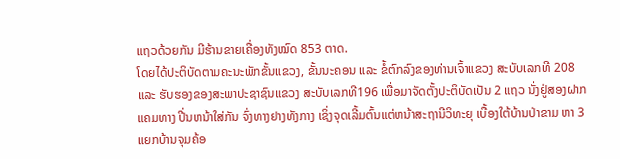ແຖວດ້ວຍກັນ ມີຮ້ານຂາຍເຄື່ອງທັງໝົດ 853 ຕາດ.
ໂດຍໄດ້ປະຕິບັດຕາມຄະນະພັກຂັ້ນແຂວງ, ຂັ້ນນະຄອນ ແລະ ຂໍ້ຕົກລົງຂອງທ່ານເຈົ້າແຂວງ ສະບັບເລກທີ 208 ແລະ ຮັບຮອງຂອງສະພາປະຊາຊົນແຂວງ ສະບັບເລກທີ196 ເພື່ອມາຈັດຕັ້ງປະຕິບັດເປັນ 2 ແຖວ ນັ່ງຢູ່ສອງຝາກແຄມທາງ ປີ່ນຫນ້າໃສ່ກັນ ຈົ່ງທາງຢາງທັງກາງ ເຊິ່ງຈຸດເລີ້ມຕົ້ນແຕ່ຫນ້າສະຖານີວິທະຍຸ ເບື້ອງໃຕ້ບ້ານປ່າຂາມ ຫາ 3 ແຍກບ້ານຈຸມຄ້ອ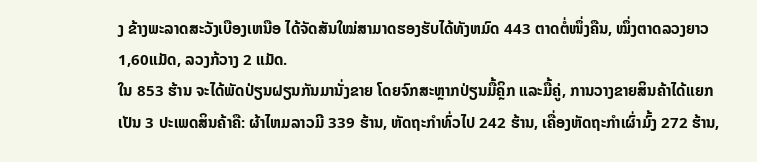ງ ຂ້າງພະລາດສະວັງເບືອງເຫນືອ ໄດ້ຈັດສັນໃໝ່ສາມາດຮອງຮັບໄດ້ທັງຫມົດ 443 ຕາດຕໍ່ໜຶ່ງຄືນ, ໝຶ່ງຕາດລວງຍາວ 1,60ແມັດ, ລວງກ້ວາງ 2 ແມັດ.
ໃນ 853 ຮ້ານ ຈະໄດ້ພັດປ່ຽນຝຽນກັນມານັ່ງຂາຍ ໂດຍຈົກສະຫຼາກປ່ຽນມື້ຄຼິກ ແລະມື້ຄູ່, ການວາງຂາຍສິນຄ້າໄດ້ແຍກເປັນ 3 ປະເພດສິນຄ້າຄື: ຜ້າໄຫມລາວມີ 339 ຮ້ານ, ຫັດຖະກໍາທົ່ວໄປ 242 ຮ້ານ, ເຄື່ອງຫັດຖະກໍາເຜົ່າມົ້ງ 272 ຮ້ານ,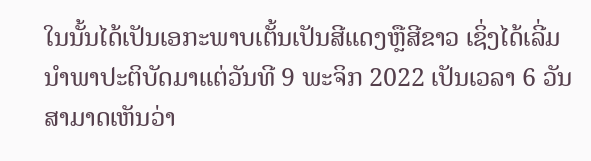ໃນນັ້ນໄດ້ເປັນເອກະພາບເຕັ້ນເປັນສີແດງຫຼືສີຂາວ ເຊິ່ງໄດ້ເລີ່ມນໍາພາປະຕິບັດມາແຕ່ວັນທີ 9 ພະຈິກ 2022 ເປັນເວລາ 6 ວັນ ສາມາດເຫັນວ່າ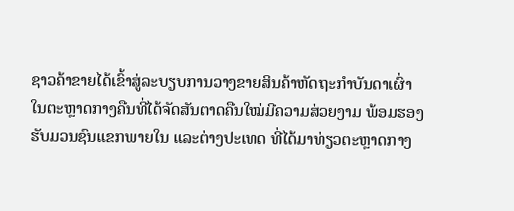ຊາວຄ້າຂາຍໄດ້ເຂົ້າສູ່ລະບຽບການວາງຂາຍສິນຄ້າຫັດຖະກໍາບັນດາເຜົ່າ ໃນຕະຫຼາດກາງຄືນທີ່ໄດ້ຈັດສັນຕາດຄືນໃໝ່ມີຄວາມສ່ວຍງາມ ພ້ອມຮອງຮັບມວນຊົນແຂກພາຍໃນ ແລະຕ່າງປະເທດ ທີ່ໄດ້ມາທ່ຽວຕະຫຼາດກາງ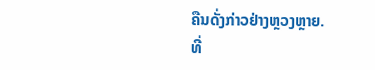ຄືນດັ່ງກ່າວຢ່າງຫຼວງຫຼາຍ.
ທີ່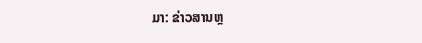ມາ: ຂ່າວສານຫຼ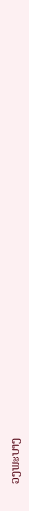ວງພະບາງ